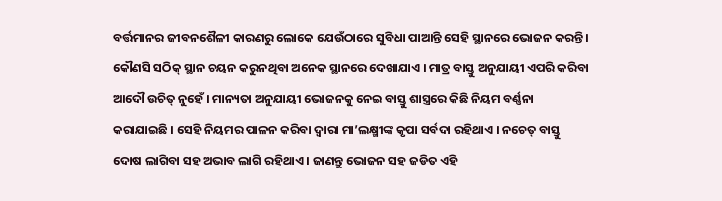ବର୍ତ୍ତମାନର ଜୀବନଶୈଳୀ କାରଣରୁ ଲୋକେ ଯେଉଁଠାରେ ସୁବିଧା ପାଆନ୍ତି ସେହି ସ୍ଥାନରେ ଭୋଜନ କରନ୍ତି । କୌଣସି ସଠିକ୍ ସ୍ଥାନ ଚୟନ କରୁନଥିବା ଅନେକ ସ୍ଥାନରେ ଦେଖାଯାଏ । ମାତ୍ର ବାସ୍ତୁ ଅନୁଯାୟୀ ଏପରି କରିବା ଆଦୌ ଉଚିତ୍ ନୁହେଁ । ମାନ୍ୟତା ଅନୁଯାୟୀ ଭୋଜନକୁ ନେଇ ବାସ୍ତୁ ଶାସ୍ତ୍ରରେ କିଛି ନିୟମ ବର୍ଣ୍ଣନା କରାଯାଇଛି । ସେହି ନିୟମର ପାଳନ କରିବା ଦ୍ୱାରା ମା’ଲକ୍ଷ୍ମୀଙ୍କ କୃପା ସର୍ବଦା ରହିଥାଏ । ନଚେତ୍ ବାସ୍ତୁ ଦୋଷ ଲାଗିବା ସହ ଅଭାବ ଲାଗି ରହିଥାଏ । ଜାଣନ୍ତୁ ଭୋଜନ ସହ ଜଡିତ ଏହି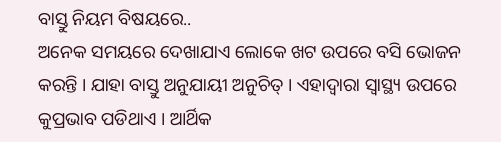ବାସ୍ତୁ ନିୟମ ବିଷୟରେ..
ଅନେକ ସମୟରେ ଦେଖାଯାଏ ଲୋକେ ଖଟ ଉପରେ ବସି ଭୋଜନ କରନ୍ତି । ଯାହା ବାସ୍ତୁ ଅନୁଯାୟୀ ଅନୁଚିତ୍ । ଏହାଦ୍ୱାରା ସ୍ୱାସ୍ଥ୍ୟ ଉପରେ କୁପ୍ରଭାବ ପଡିଥାଏ । ଆର୍ଥିକ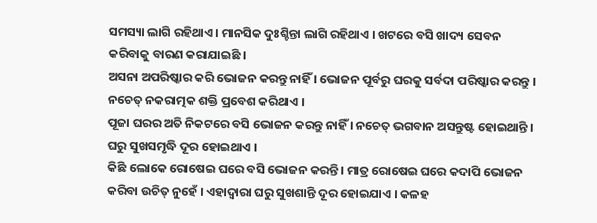ସମସ୍ୟା ଲାଗି ରହିଥାଏ । ମାନସିକ ଦୁଃଶ୍ଚିନ୍ତା ଲାଗି ରହିଥାଏ । ଖଟରେ ବସି ଖାଦ୍ୟ ସେବନ କରିବାକୁ ବାରଣ କରାଯାଇଛି ।
ଅସନା ଅପରିଷ୍କାର କରି ଭୋଜନ କରନ୍ତୁ ନାହିଁ । ଭୋଜନ ପୂର୍ବରୁ ଘରକୁ ସର୍ବଦା ପରିଷ୍କାର କରନ୍ତୁ । ନଚେତ୍ ନକରାତ୍ମକ ଶକ୍ତି ପ୍ରବେଶ କରିଥାଏ ।
ପୂଜା ଘରର ଅତି ନିକଟରେ ବସି ଭୋଜନ କରନ୍ତୁ ନାହିଁ । ନଚେତ୍ ଭଗବାନ ଅସନ୍ତୁଷ୍ଟ ହୋଇଥାନ୍ତି । ଘରୁ ସୁଖସମୃଦ୍ଧି ଦୂର ହୋଇଥାଏ ।
କିଛି ଲୋକେ ରୋଷେଇ ଘରେ ବସି ଭୋଜନ କରନ୍ତି । ମାତ୍ର ରୋଷେଇ ଘରେ କଦାପି ଭୋଜନ କରିବା ଉଚିତ୍ ନୁହେଁ । ଏହାଦ୍ୱାରା ଘରୁ ସୁଖଶାନ୍ତି ଦୂର ହୋଇଯାଏ । କଳହ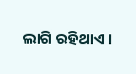ଲାଗି ରହିଥାଏ ।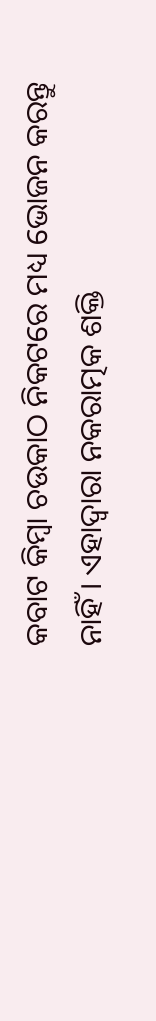କବାଟ କିମ୍ବା ଚଉକାଠ ନିକଟରେ ମଧ୍ୟ ଭୋଜନ କରନ୍ତୁ ନାହିଁ । ଏହାଦ୍ୱାରା ନକରାତ୍ମକ ଶକ୍ତି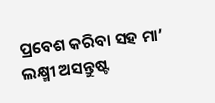ପ୍ରବେଶ କରିବା ସହ ମା’ ଲକ୍ଷ୍ମୀ ଅସନ୍ତୁଷ୍ଟ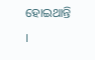ହୋଇଥାନ୍ତି ।